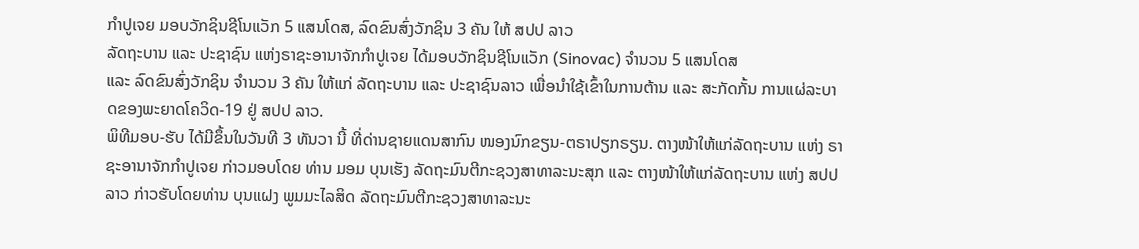ກໍາປູເຈຍ ມອບວັກຊິນຊີໂນແວັກ 5 ແສນໂດສ, ລົດຂົນສົ່ງວັກຊິນ 3 ຄັນ ໃຫ້ ສປປ ລາວ
ລັດຖະບານ ແລະ ປະຊາຊົນ ແຫ່ງຣາຊະອານາຈັກກໍາປູເຈຍ ໄດ້ມອບວັກຊິນຊີໂນແວັກ (Sinovac) ຈໍານວນ 5 ແສນໂດສ
ແລະ ລົດຂົນສົ່ງວັກຊິນ ຈຳນວນ 3 ຄັນ ໃຫ້ແກ່ ລັດຖະບານ ແລະ ປະຊາຊົນລາວ ເພື່ອນໍາໃຊ້ເຂົ້າໃນການຕ້ານ ແລະ ສະກັດກັ້ນ ການແຜ່ລະບາດຂອງພະຍາດໂຄວິດ-19 ຢູ່ ສປປ ລາວ.
ພິທີມອບ-ຮັບ ໄດ້ມີຂຶ້ນໃນວັນທີ 3 ທັນວາ ນີ້ ທີ່ດ່ານຊາຍແດນສາກົນ ໜອງນົກຂຽນ-ຕຣາປຽກຣຽນ. ຕາງໜ້າໃຫ້ແກ່ລັດຖະບານ ແຫ່ງ ຣາຊະອານາຈັກກໍາປູເຈຍ ກ່າວມອບໂດຍ ທ່ານ ມອມ ບຸນເຮັງ ລັດຖະມົນຕີກະຊວງສາທາລະນະສຸກ ແລະ ຕາງໜ້າໃຫ້ແກ່ລັດຖະບານ ແຫ່ງ ສປປ ລາວ ກ່າວຮັບໂດຍທ່ານ ບຸນແຝງ ພູມມະໄລສິດ ລັດຖະມົນຕີກະຊວງສາທາລະນະ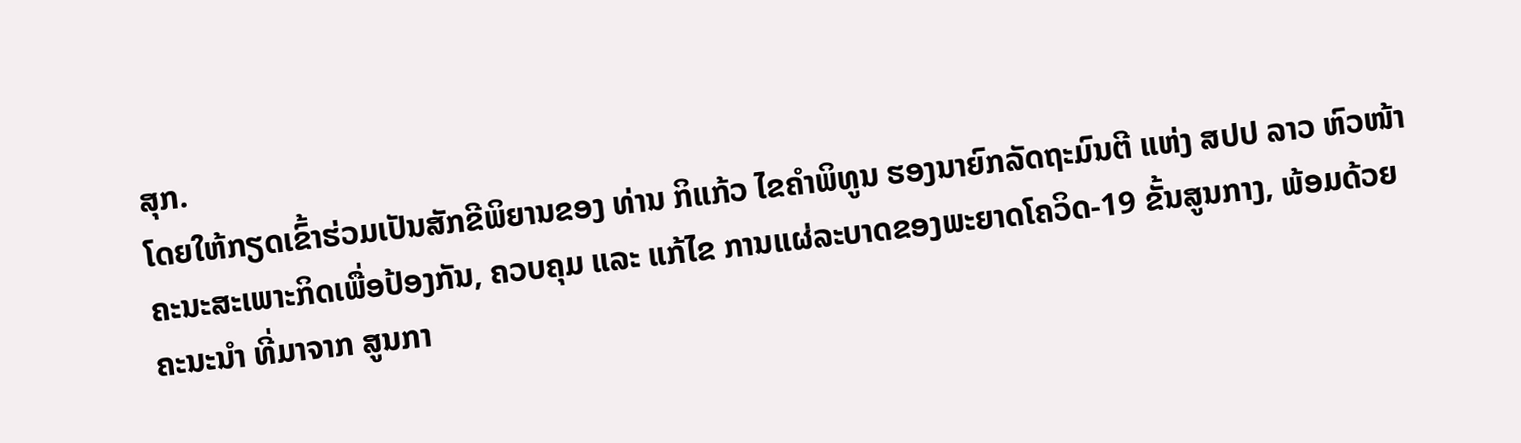ສຸກ.
ໂດຍໃຫ້ກຽດເຂົ້າຮ່ວມເປັນສັກຂີພິຍານຂອງ ທ່ານ ກິແກ້ວ ໄຂຄໍາພິທູນ ຮອງນາຍົກລັດຖະມົນຕີ ແຫ່ງ ສປປ ລາວ ຫົວໜ້າຄະນະສະເພາະກິດເພື່ອປ້ອງກັນ, ຄວບຄຸມ ແລະ ແກ້ໄຂ ການແຜ່ລະບາດຂອງພະຍາດໂຄວິດ-19 ຂັ້ນສູນກາງ, ພ້ອມດ້ວຍຄະນະນໍາ ທີ່ມາຈາກ ສູນກາ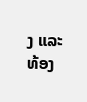ງ ແລະ ທ້ອງ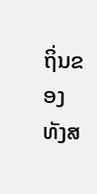ຖິ່ນຂອງທັງສ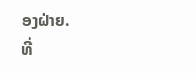ອງຝ່າຍ.
ທີ່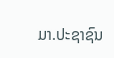ມາ.ປະຊາຊົນ